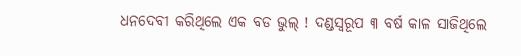ଧନଦେବୀ କରିଥିଲେ ଏକ ବଡ ଭୁଲ୍ ! ଦଣ୍ଡସ୍ୱରୂପ ୩ ବର୍ଷ କାଳ ସାଜିଥିଲେ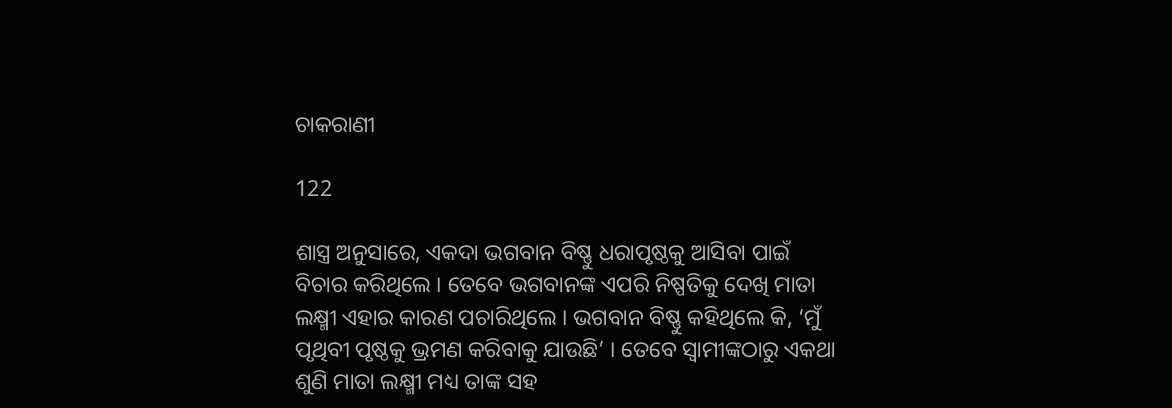ଚାକରାଣୀ

122

ଶାସ୍ତ୍ର ଅନୁସାରେ, ଏକଦା ଭଗବାନ ବିଷ୍ଣୁ ଧରାପୃଷ୍ଠକୁ ଆସିବା ପାଇଁ ବିଚାର କରିଥିଲେ । ତେବେ ଭଗବାନଙ୍କ ଏପରି ନିଷ୍ପତିକୁ ଦେଖି ମାତା ଲକ୍ଷ୍ମୀ ଏହାର କାରଣ ପଚାରିଥିଲେ । ଭଗବାନ ବିଷ୍ଣୁ କହିଥିଲେ କି, ‘ମୁଁ ପୃଥିବୀ ପୃଷ୍ଠକୁ ଭ୍ରମଣ କରିବାକୁ ଯାଉଛି’ । ତେବେ ସ୍ୱାମୀଙ୍କଠାରୁ ଏକଥା ଶୁଣି ମାତା ଲକ୍ଷ୍ମୀ ମଧ୍ୟ ତାଙ୍କ ସହ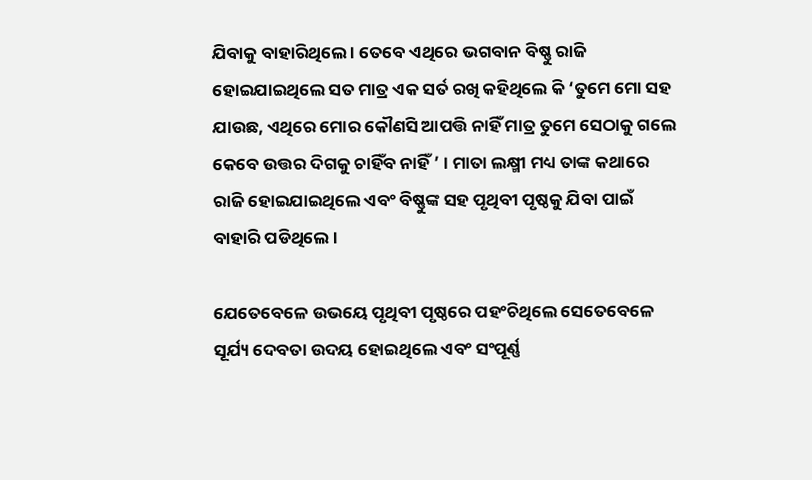ଯିବାକୁ ବାହାରିଥିଲେ । ତେବେ ଏଥିରେ ଭଗବାନ ବିଷ୍ଣୁ ରାଜି ହୋଇଯାଇଥିଲେ ସତ ମାତ୍ର ଏକ ସର୍ତ ରଖି କହିଥିଲେ କି ‘ତୁମେ ମୋ ସହ ଯାଉଛ, ଏଥିରେ ମୋର କୌଣସି ଆପତ୍ତି ନାହିଁ ମାତ୍ର ତୁମେ ସେଠାକୁ ଗଲେ କେବେ ଉତ୍ତର ଦିଗକୁ ଚାହିଁବ ନାହିଁ ’ । ମାତା ଲକ୍ଷ୍ମୀ ମଧ୍ୟ ତାଙ୍କ କଥାରେ ରାଜି ହୋଇଯାଇଥିଲେ ଏବଂ ବିଷ୍ଣୁଙ୍କ ସହ ପୃଥିବୀ ପୃଷ୍ଠକୁ ଯିବା ପାଇଁ ବାହାରି ପଡିଥିଲେ ।

ଯେତେବେଳେ ଉଭୟେ ପୃଥିବୀ ପୃଷ୍ଠରେ ପହଂଚିଥିଲେ ସେତେବେଳେ ସୂର୍ଯ୍ୟ ଦେବତା ଉଦୟ ହୋଇଥିଲେ ଏବଂ ସଂପୂର୍ଣ୍ଣ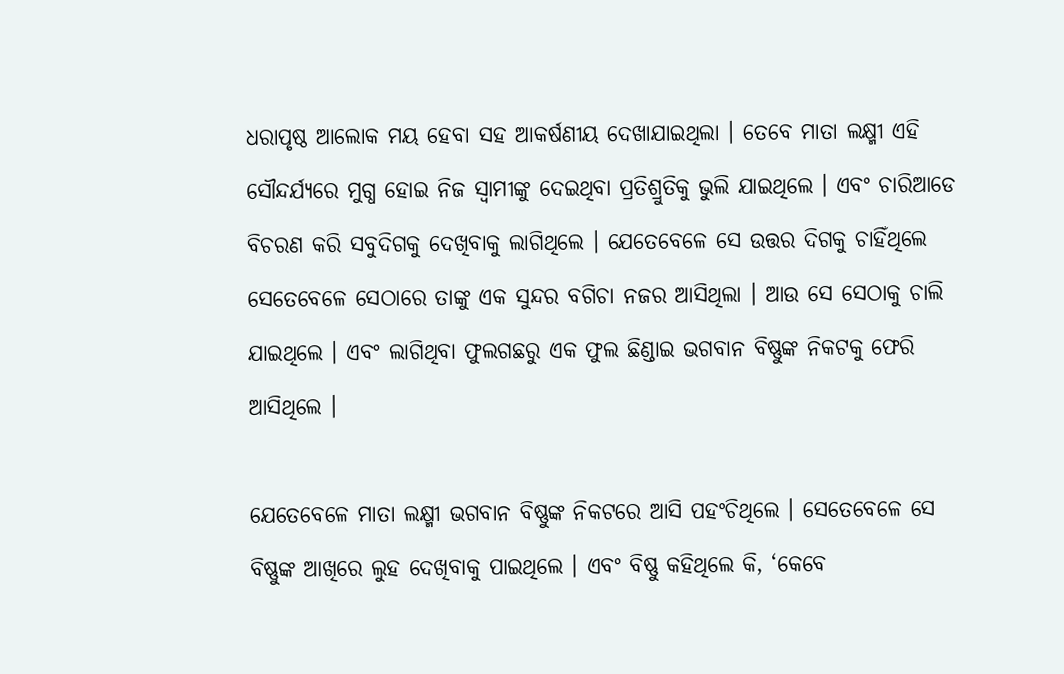ଧରାପୃଷ୍ଠ ଆଲୋକ ମୟ ହେବା ସହ ଆକର୍ଷଣୀୟ ଦେଖାଯାଇଥିଲା । ତେବେ ମାତା ଲକ୍ଷ୍ମୀ ଏହି ସୌନ୍ଦର୍ଯ୍ୟରେ ମୁଗ୍ଧ ହୋଇ ନିଜ ସ୍ୱାମୀଙ୍କୁ ଦେଇଥିବା ପ୍ରତିଶ୍ରୁତିକୁ ଭୁଲି ଯାଇଥିଲେ । ଏବଂ ଚାରିଆଡେ ବିଚରଣ କରି ସବୁଦିଗକୁ ଦେଖିବାକୁ ଲାଗିଥିଲେ । ଯେତେବେଳେ ସେ ଉତ୍ତର ଦିଗକୁ ଚାହିଁଥିଲେ ସେତେବେଳେ ସେଠାରେ ତାଙ୍କୁ ଏକ ସୁନ୍ଦର ବଗିଚା ନଜର ଆସିଥିଲା । ଆଉ ସେ ସେଠାକୁ ଚାଲି ଯାଇଥିଲେ । ଏବଂ ଲାଗିଥିବା ଫୁଲଗଛରୁ ଏକ ଫୁଲ ଛିଣ୍ଡାଇ ଭଗବାନ ବିଷ୍ଣୁଙ୍କ ନିକଟକୁ ଫେରି ଆସିଥିଲେ ।

ଯେତେବେଳେ ମାତା ଲକ୍ଷ୍ମୀ ଭଗବାନ ବିଷ୍ଣୁଙ୍କ ନିକଟରେ ଆସି ପହଂଚିଥିଲେ । ସେତେବେଳେ ସେ ବିଷ୍ଣୁଙ୍କ ଆଖିରେ ଲୁହ ଦେଖିବାକୁ ପାଇଥିଲେ । ଏବଂ ବିଷ୍ଣୁ କହିଥିଲେ କି, ‘କେବେ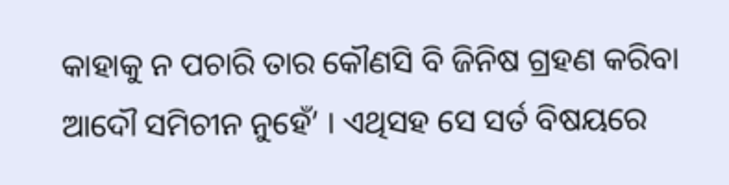କାହାକୁ ନ ପଚାରି ତାର କୌଣସି ବି ଜିନିଷ ଗ୍ରହଣ କରିବା ଆଦୌ ସମିଚୀନ ନୁହେଁ’ । ଏଥିସହ ସେ ସର୍ତ ବିଷୟରେ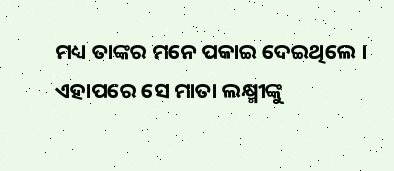ମଧ୍ୟ ତାଙ୍କର ମନେ ପକାଇ ଦେଇଥିଲେ । ଏହାପରେ ସେ ମାତା ଲକ୍ଷ୍ମୀଙ୍କୁ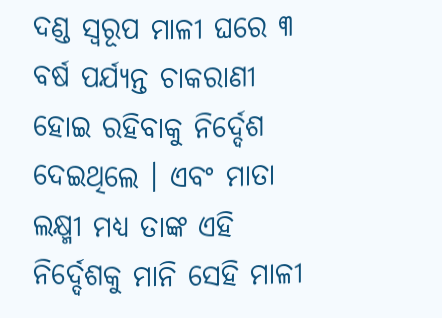ଦଣ୍ଡ ସ୍ୱରୂପ ମାଳୀ ଘରେ ୩ ବର୍ଷ ପର୍ଯ୍ୟନ୍ତ ଚାକରାଣୀ ହୋଇ ରହିବାକୁ ନିର୍ଦ୍ଦେଶ ଦେଇଥିଲେ । ଏବଂ ମାତା ଲକ୍ଷ୍ମୀ ମଧ୍ୟ ତାଙ୍କ ଏହି ନିର୍ଦ୍ଦେଶକୁ ମାନି ସେହି ମାଳୀ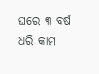ଘରେ ୩ ବର୍ଷ ଧରି କାମ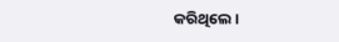କରିଥିଲେ ।